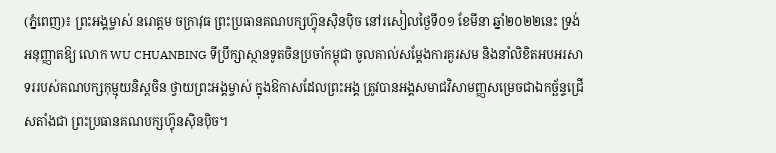(ភ្នំពេញ)៖ ព្រះអង្គម្ចាស់ នរោត្តម ចក្រាវុធ ព្រះប្រធានគណបក្សហ៊្វុនស៊ិនប៉ិច នៅរសៀលថ្ងៃទី០១ ខែមីនា ឆ្នាំ២០២២នេះ ទ្រង់អនុញ្ញាតឱ្យ លោក WU CHUANBING ទីប្រឹក្សាស្ថានទូតចិនប្រចាំកម្ពុជា ចូលគាល់សម្តែងការគួរសម និងនាំលិខិតអបអរសាទររបស់គណបក្សកុម្មុយនិស្តចិន ថ្វាយព្រះអង្គម្ចាស់ ក្នុងឱកាសដែលព្រះអង្គ ត្រូវបានអង្គសមាជវិសាមញ្ញសម្រេចជាឯកច្ឆ័ន្ទជ្រើសតាំងជា ព្រះប្រធានគណបក្សហ៊្វុនស៊ិនប៉ិច។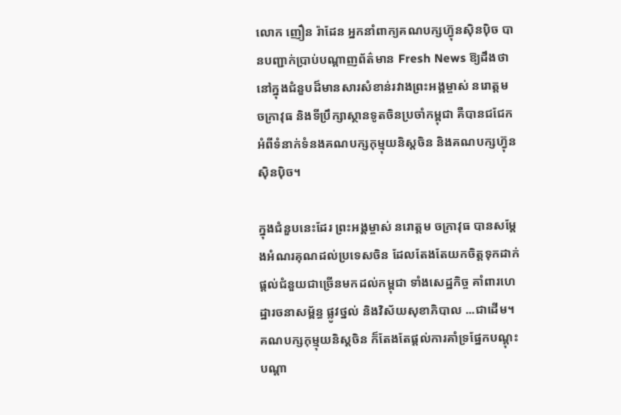លោក ញឿន រ៉ាដែន អ្នកនាំពាក្យគណបក្សហ៊្វុនស៊ិនប៉ិច បានបញ្ជាក់ប្រាប់បណ្តាញព័ត៌មាន Fresh News ឱ្យដឹងថា នៅក្នុងជំនួបដ៏មានសារសំខាន់រវាងព្រះអង្គម្ចាស់ នរោត្តម ចក្រាវុធ និងទីប្រឹក្សាស្ថានទូតចិនប្រចាំកម្ពុជា គឺបានជជែកអំពីទំនាក់ទំនងគណបក្សកុម្មុយនិស្តចិន និងគណបក្សហ៊្វុនស៊ិនប៉ិច។

ក្នុងជំនួបនេះដែរ ព្រះអង្គម្ចាស់ នរោត្តម ចក្រាវុធ បានសម្តែងអំណរគុណដល់ប្រទេសចិន ដែលតែងតែយកចិត្តទុកដាក់ផ្តល់ជំនួយជាច្រើនមកដល់កម្ពុជា ទាំងសេដ្ឋកិច្ច គាំពារហេដ្ឋារចនាសម្ព័ន្ធ ផ្លូវថ្នល់ និងវិស័យសុខាភិបាល ...ជាដើម។ គណបក្សកុម្មុយនិស្តចិន ក៏តែងតែផ្តល់ការគាំទ្រផ្នែកបណ្តុះបណ្តា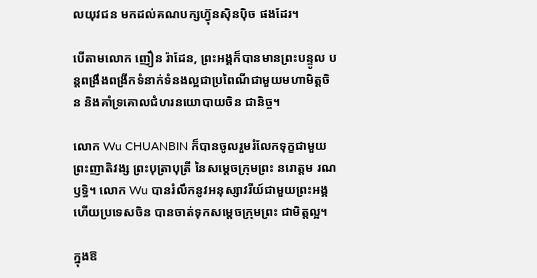លយុវជន មកដល់គណបក្សហ៊្វុនស៊ិនប៉ិច ផងដែរ។

បើតាមលោក ញឿន រ៉ាដែន, ព្រះអង្គក៏បានមានព្រះបន្ទូល បន្តពង្រឹងពង្រីកទំនាក់ទំនងល្អជាប្រពៃណីជាមួយមហាមិត្តចិន និងគាំទ្រគោលជំហរនយោបាយចិន ជានិច្ច។

លោក Wu CHUANBIN ក៏បានចូលរួមរំលែកទុក្ខជាមួយព្រះញាតិវង្ស ព្រះបុត្រាបុត្រី នៃសម្តេចក្រុមព្រះ នរោត្តម រណឫទ្ធិ។ លោក Wu បានរំលឹកនូវអនុស្សាវរីយ៍ជាមួយព្រះអង្គ ហើយប្រទេសចិន បានចាត់ទុកសម្តេចក្រុមព្រះ ជាមិត្តល្អ។

ក្នុងឱ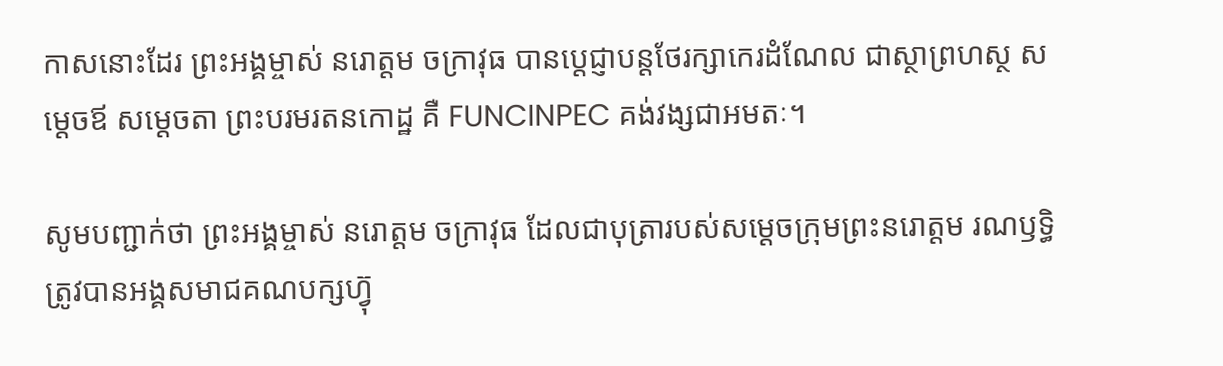កាសនោះដែរ ព្រះអង្គម្ចាស់ នរោត្តម ចក្រាវុធ បានប្តេជ្ញាបន្តថែរក្សាកេរដំណែល ជាស្ថាព្រហស្ថ សម្តេចឪ សម្តេចតា ព្រះបរមរតនកោដ្ឋ គឺ FUNCINPEC គង់វង្សជាអមតៈ។

សូមបញ្ជាក់ថា ព្រះអង្គម្ចាស់ នរោត្តម ចក្រាវុធ ដែលជាបុត្រារបស់សម្តេចក្រុមព្រះនរោត្តម រណឫទ្ធិ ត្រូវបានអង្គសមាជគណបក្សហ៊្វុ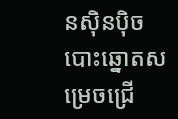នស៊ិនប៉ិច បោះឆ្នោតសម្រេចជ្រើ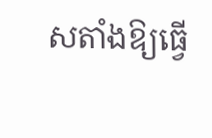សតាំងឱ្យធ្វើ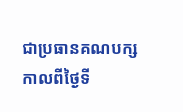ជាប្រធានគណបក្ស កាលពីថ្ងៃទី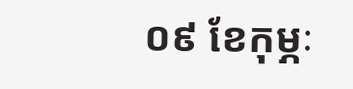០៩ ខែកុម្ភៈ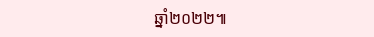ឆ្នាំ២០២២៕